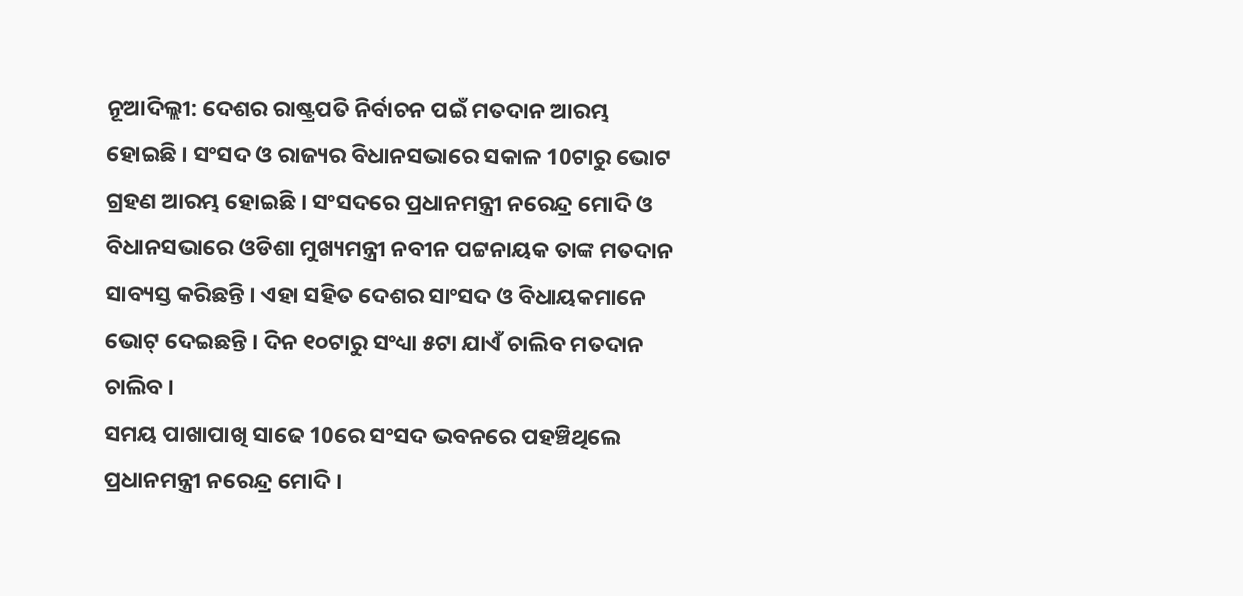ନୂଆଦିଲ୍ଲୀ: ଦେଶର ରାଷ୍ଟ୍ରପତି ନିର୍ବାଚନ ପଇଁ ମତଦାନ ଆରମ୍ଭ ହୋଇଛି । ସଂସଦ ଓ ରାଜ୍ୟର ବିଧାନସଭାରେ ସକାଳ 10ଟାରୁ ଭୋଟ ଗ୍ରହଣ ଆରମ୍ଭ ହୋଇଛି । ସଂସଦରେ ପ୍ରଧାନମନ୍ତ୍ରୀ ନରେନ୍ଦ୍ର ମୋଦି ଓ ବିଧାନସଭାରେ ଓଡିଶା ମୁଖ୍ୟମନ୍ତ୍ରୀ ନବୀନ ପଟ୍ଟନାୟକ ତାଙ୍କ ମତଦାନ ସାବ୍ୟସ୍ତ କରିଛନ୍ତି । ଏହା ସହିତ ଦେଶର ସାଂସଦ ଓ ବିଧାୟକମାନେ ଭୋଟ୍ ଦେଇଛନ୍ତି । ଦିନ ୧୦ଟାରୁ ସଂଧ୍ୟା ୫ଟା ଯାଏଁ ଚାଲିବ ମତଦାନ ଚାଲିବ ।
ସମୟ ପାଖାପାଖି ସାଢେ 10ରେ ସଂସଦ ଭବନରେ ପହଞ୍ଚିଥିଲେ ପ୍ରଧାନମନ୍ତ୍ରୀ ନରେନ୍ଦ୍ର ମୋଦି ।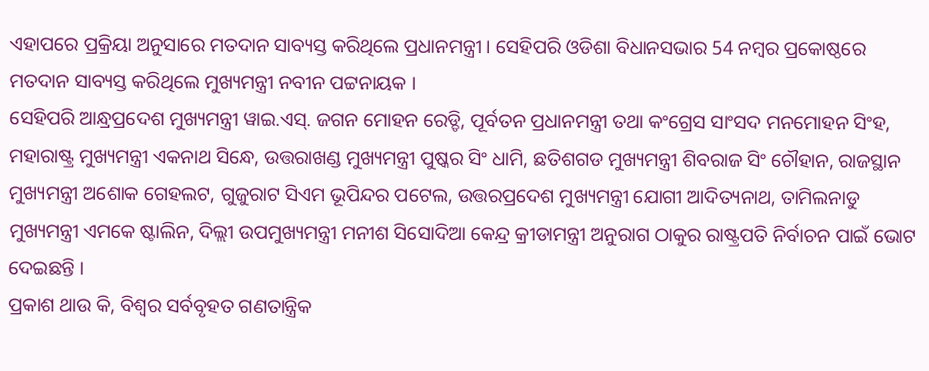ଏହାପରେ ପ୍ରକ୍ରିୟା ଅନୁସାରେ ମତଦାନ ସାବ୍ୟସ୍ତ କରିଥିଲେ ପ୍ରଧାନମନ୍ତ୍ରୀ । ସେହିପରି ଓଡିଶା ବିଧାନସଭାର 54 ନମ୍ବର ପ୍ରକୋଷ୍ଠରେ ମତଦାନ ସାବ୍ୟସ୍ତ କରିଥିଲେ ମୁଖ୍ୟମନ୍ତ୍ରୀ ନବୀନ ପଟ୍ଟନାୟକ ।
ସେହିପରି ଆନ୍ଧ୍ରପ୍ରଦେଶ ମୁଖ୍ୟମନ୍ତ୍ରୀ ୱାଇ.ଏସ୍. ଜଗନ ମୋହନ ରେଡ୍ଡି, ପୂର୍ବତନ ପ୍ରଧାନମନ୍ତ୍ରୀ ତଥା କଂଗ୍ରେସ ସାଂସଦ ମନମୋହନ ସିଂହ, ମହାରାଷ୍ଟ୍ର ମୁଖ୍ୟମନ୍ତ୍ରୀ ଏକନାଥ ସିନ୍ଧେ, ଉତ୍ତରାଖଣ୍ଡ ମୁଖ୍ୟମନ୍ତ୍ରୀ ପୁଷ୍କର ସିଂ ଧାମି, ଛତିଶଗଡ ମୁଖ୍ୟମନ୍ତ୍ରୀ ଶିବରାଜ ସିଂ ଚୌହାନ, ରାଜସ୍ଥାନ ମୁଖ୍ୟମନ୍ତ୍ରୀ ଅଶୋକ ଗେହଲଟ, ଗୁଜୁରାଟ ସିଏମ ଭୂପିନ୍ଦର ପଟେଲ, ଉତ୍ତରପ୍ରଦେଶ ମୁଖ୍ୟମନ୍ତ୍ରୀ ଯୋଗୀ ଆଦିତ୍ୟନାଥ, ତାମିଲନାଡୁ ମୁଖ୍ୟମନ୍ତ୍ରୀ ଏମକେ ଷ୍ଟାଲିନ, ଦିଲ୍ଲୀ ଉପମୁଖ୍ୟମନ୍ତ୍ରୀ ମନୀଶ ସିସୋଦିଆ କେନ୍ଦ୍ର କ୍ରୀଡାମନ୍ତ୍ରୀ ଅନୁରାଗ ଠାକୁର ରାଷ୍ଟ୍ରପତି ନିର୍ବାଚନ ପାଇଁ ଭୋଟ ଦେଇଛନ୍ତି ।
ପ୍ରକାଶ ଥାଉ କି, ବିଶ୍ବର ସର୍ବବୃହତ ଗଣତାନ୍ତ୍ରିକ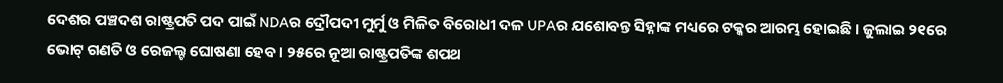ଦେଶର ପଞ୍ଚଦଶ ରାଷ୍ଟ୍ରପତି ପଦ ପାଇଁ NDAର ଦ୍ରୌପଦୀ ମୁର୍ମୁ ଓ ମିଳିତ ବିରୋଧୀ ଦଳ UPAର ଯଶୋବନ୍ତ ସିହ୍ନାଙ୍କ ମଧ୍ୟରେ ଟକ୍କର ଆରମ୍ଭ ହୋଇଛି । ଜୁଲାଇ ୨୧ରେ ଭୋଟ୍ ଗଣତି ଓ ରେଜଲ୍ଟ ଘୋଷଣା ହେବ । ୨୫ରେ ନୂଆ ରାଷ୍ଟ୍ରପତିଙ୍କ ଶପଥ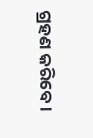ଗ୍ରହଣ କରିବେ ।